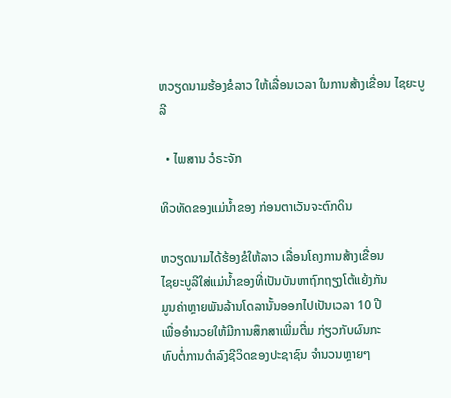ຫວຽດນາມຮ້ອງຂໍລາວ ໃຫ້ເລື່ອນເວລາ ໃນການສ້າງເຂື່ອນ ໄຊຍະບູລີ

  • ໄພສານ ວໍຣະຈັກ

ທິວທັດຂອງແມ່ນໍ້າຂອງ ກ່ອນຕາເວັນຈະຕົກດິນ

ຫວຽດນາມໄດ້ຮ້ອງຂໍໃຫ້ລາວ ເລື່ອນໂຄງການສ້າງເຂື່ອນ
ໄຊຍະບູລີໃສ່ແມ່ນໍ້າຂອງທີ່ເປັນບັນຫາຖົກຖຽງໂຕ້ແຍ້ງກັນ
ມູນຄ່າຫຼາຍພັນລ້ານໂດລານັ້ນອອກໄປເປັນເວລາ 10 ປີ
ເພື່ອອຳນວຍໃຫ້ມີການສຶກສາເພີ່ມຕື່ມ ກ່ຽວກັບຜົນກະ
ທົບຕໍ່ການດຳລົງຊີວິດຂອງປະຊາຊົນ ຈຳນວນຫຼາຍໆ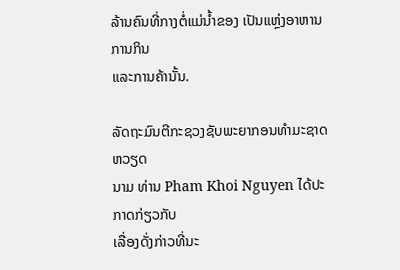ລ້ານຄົນທີ່ກາງຕໍ່ແມ່ນໍ້າຂອງ ເປັນແຫຼ່ງອາຫານການກິນ
ແລະການຄ້ານັ້ນ.

ລັດຖະມົນຕີກະຊວງຊັບພະຍາກອນທຳມະຊາດຫວຽດ
ນາມ ທ່ານ Pham Khoi Nguyen ໄດ້ປະກາດກ່ຽວກັບ
ເລື່ອງດັ່ງກ່າວທີ່ນະ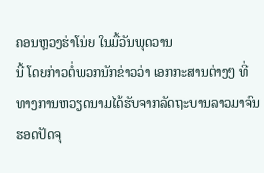ຄອນຫຼວງຮ່າໂນ່ຍ ໃນມື້ວັນພຸດວານ
ນີ້ ໂດຍກ່າວຕໍ່ພວກນັກຂ່າວວ່າ ເອກກະສານຕ່າງໆ ທີ່
ທາງການຫວຽດນາມໄດ້ຮັບຈາກລັດຖະບານລາວມາຈົນ
ຮອດປັດຈຸ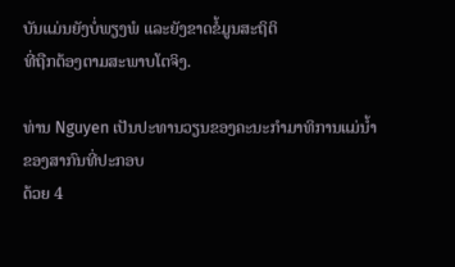ບັນແມ່ນຍັງບໍ່ພຽງພໍ ແລະຍັງຂາດຂໍ້ມູນສະຖິຕິ
ທີ່ຖືກຕ້ອງຕາມສະພາບໂຕຈິງ.

ທ່ານ Nguyen ເປັນປະທານວຽນຂອງຄະນະກຳມາທິການແມ່ນໍ້າຂອງສາກົນທີ່ປະກອບ
ດ້ວຍ 4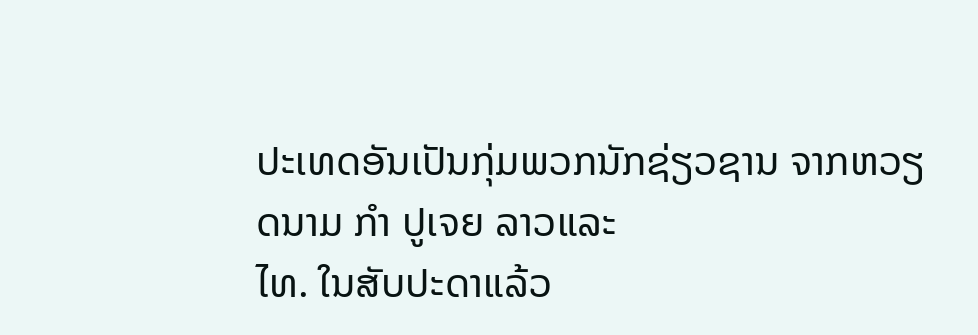ປະເທດອັນເປັນກຸ່ມພວກນັກຊ່ຽວຊານ ຈາກຫວຽດນາມ ກຳ ປູເຈຍ ລາວແລະ
ໄທ. ໃນສັບປະດາແລ້ວ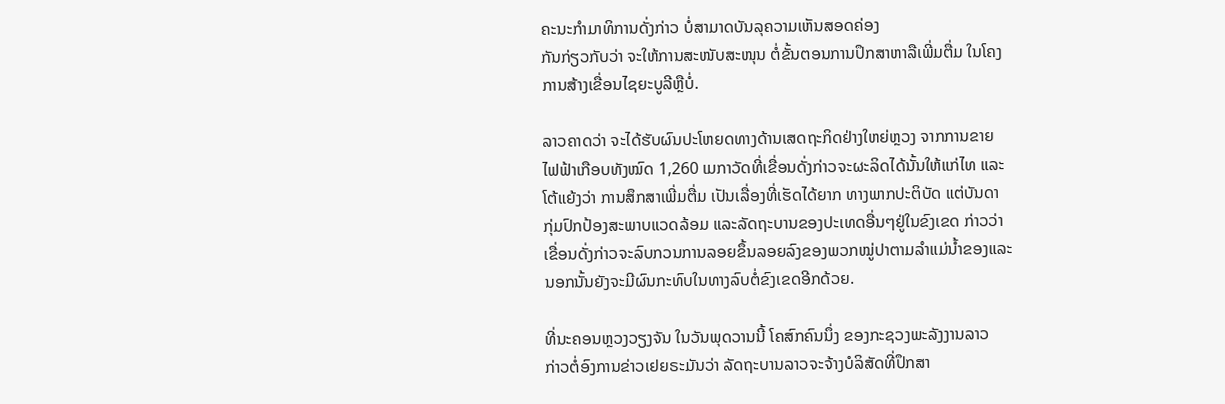ຄະນະກຳມາທິການດັ່ງກ່າວ ບໍ່ສາມາດບັນລຸຄວາມເຫັນສອດຄ່ອງ
ກັນກ່ຽວກັບວ່າ ຈະໃຫ້ການສະໜັບສະໜຸນ ຕໍ່ຂັ້ນຕອນການປຶກສາຫາລືເພີ່ມຕື່ມ ໃນໂຄງ
ການສ້າງເຂື່ອນໄຊຍະບູລີຫຼືບໍ່.

ລາວຄາດວ່າ ຈະໄດ້ຮັບຜົນປະໂຫຍດທາງດ້ານເສດຖະກິດຢ່າງໃຫຍ່ຫຼວງ ຈາກການຂາຍ
ໄຟຟ້າເກືອບທັງໝົດ 1,260 ເມກາວັດທີ່ເຂື່ອນດັ່ງກ່າວຈະຜະລິດໄດ້ນັ້ນໃຫ້ແກ່ໄທ ແລະ
ໂຕ້ແຍ້ງວ່າ ການສຶກສາເພີ່ມຕື່ມ ເປັນເລື່ອງທີ່ເຮັດໄດ້ຍາກ ທາງພາກປະຕິບັດ ແຕ່ບັນດາ
ກຸ່ມປົກປ້ອງສະພາບແວດລ້ອມ ແລະລັດຖະບານຂອງປະເທດອື່ນໆຢູ່ໃນຂົງເຂດ ກ່າວວ່າ
ເຂື່ອນດັ່ງກ່າວຈະລົບກວນການລອຍຂຶ້ນລອຍລົງຂອງພວກໝູ່ປາຕາມລໍາແມ່ນໍ້າຂອງແລະ
ນອກນັ້ນຍັງຈະມີຜົນກະທົບໃນທາງລົບຕໍ່ຂົງເຂດອີກດ້ວຍ.

ທີ່ນະຄອນຫຼວງວຽງຈັນ ໃນວັນພຸດວານນີ້ ໂຄສົກຄົນນຶ່ງ ຂອງກະຊວງພະລັງງານລາວ
ກ່າວຕໍ່ອົງການຂ່າວເຢຍຣະມັນວ່າ ລັດຖະບານລາວຈະຈ້າງບໍລິສັດທີ່ປຶກສາ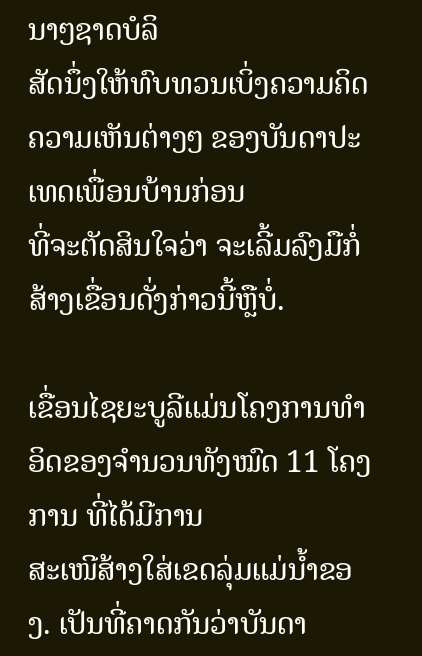ນາໆຊາດບໍລິ
ສັດນຶ່ງໃຫ້ທົບທວນເບິ່ງຄວາມຄິດຄວາມເຫັນຕ່າງໆ ຂອງບັນດາປະເທດເພື່ອນບ້ານກ່ອນ
ທີ່ຈະຕັດສິນໃຈວ່າ ຈະເລີ້ມລົງມືກໍ່ສ້າງເຂື່ອນດັ່ງກ່າວນີ້ຫຼືບໍ່.

ເຂື່ອນໄຊຍະບູລີແມ່ນໂຄງການທຳອິດຂອງຈຳນວນທັງໝົດ 11 ໂຄງການ ທີ່ໄດ້ມີການ
ສະເໜີສ້າງໃສ່ເຂດລຸ່ມແມ່ນໍ້າຂອງ. ເປັນທີ່ຄາດກັນວ່າບັນດາ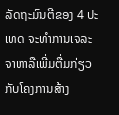ລັດຖະມົນຕີຂອງ 4 ປະເທດ ຈະທຳການເຈລະຈາຫາລືເພີ່ມຕື່ມກ່ຽວກັບໂຄງການສ້າງ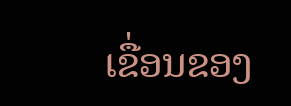ເຂື່ອນຂອງ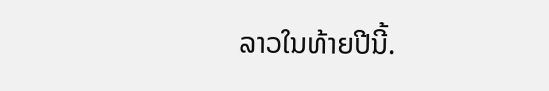ລາວໃນທ້າຍປີນີ້.